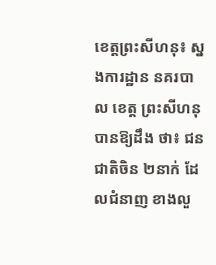ខេត្តព្រះសីហនុ៖ ស្នងការដ្ឋាន នគរបាល ខេត្ត ព្រះសីហនុ បានឱ្យដឹង ថា៖ ជនជាតិចិន ២នាក់ ដែលជំនាញ ខាងលួ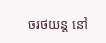ចរថយន្ត នៅ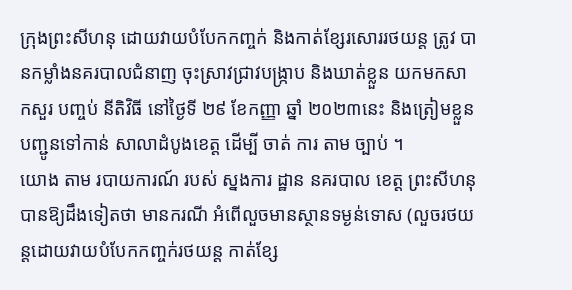ក្រុងព្រះសីហនុ ដោយវាយបំបែកកញ្ចក់ និងកាត់ខ្សែរសោររថយន្ត ត្រូវ បានកម្លាំងនគរបាលជំនាញ ចុះស្រាវជ្រាវបង្ក្រាប និងឃាត់ខ្លួន យកមកសាកសួរ បញ្ចប់ នីតិវិធី នៅថ្ងៃទី ២៩ ខែកញ្ញា ឆ្នាំ ២០២៣នេះ និងត្រៀមខ្លួនបញ្ជូនទៅកាន់ សាលាដំបូងខេត្ត ដើម្បី ចាត់ ការ តាម ច្បាប់ ។
យោង តាម របាយការណ៍ របស់ ស្នងការ ដ្ឋាន នគរបាល ខេត្ត ព្រះសីហនុ បានឱ្យដឹងទៀតថា មានករណី អំពើលួចមានស្ថានទម្ងន់ទោស (លួចរថយន្តដោយវាយបំបែកកញ្ចក់រថយន្ត កាត់ខ្សែ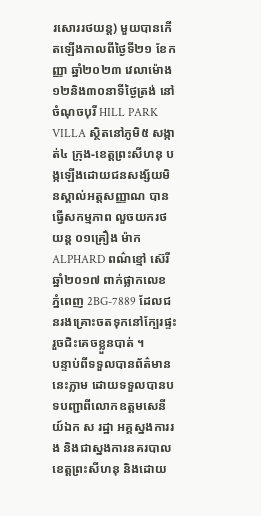រសោររថយន្ត) មួយបានកើតឡើងកាលពីថ្ងៃទី២១ ខែកញ្ញា ឆ្នាំ២០២៣ វេលាម៉ោង១២និង៣០នាទីថ្ងៃត្រង់ នៅចំណុចបុរី HILL PARK VILLA ស្ថិតនៅភូមិ៥ សង្កាត់៤ ក្រុង-ខេត្តព្រះសីហនុ បង្កឡើងដោយជនសង្ស័យមិនស្គាល់អត្តសញ្ញាណ បានធ្វើសកម្មភាព លួចយករថយន្ត ០១គ្រឿង ម៉ាក ALPHARD ពណ៌ខ្មៅ ស៊េរីឆ្នាំ២០១៧ ពាក់ផ្លាកលេខ ភ្នំពេញ 2BG-7889 ដែលជនរងគ្រោះចតទុកនៅក្បែរផ្ទះ រួចជិះគេចខ្លួនបាត់ ។
បន្ទាប់ពីទទួលបានព័ត៌មាននេះភ្លាម ដោយទទួលបានបទបញ្ជាពីលោកឧត្តមសេនីយ៍ឯក ស រដ្ឋា អគ្គស្នងការរង និងជាស្នងការនគរបាលខេត្តព្រះសីហនុ និងដោយ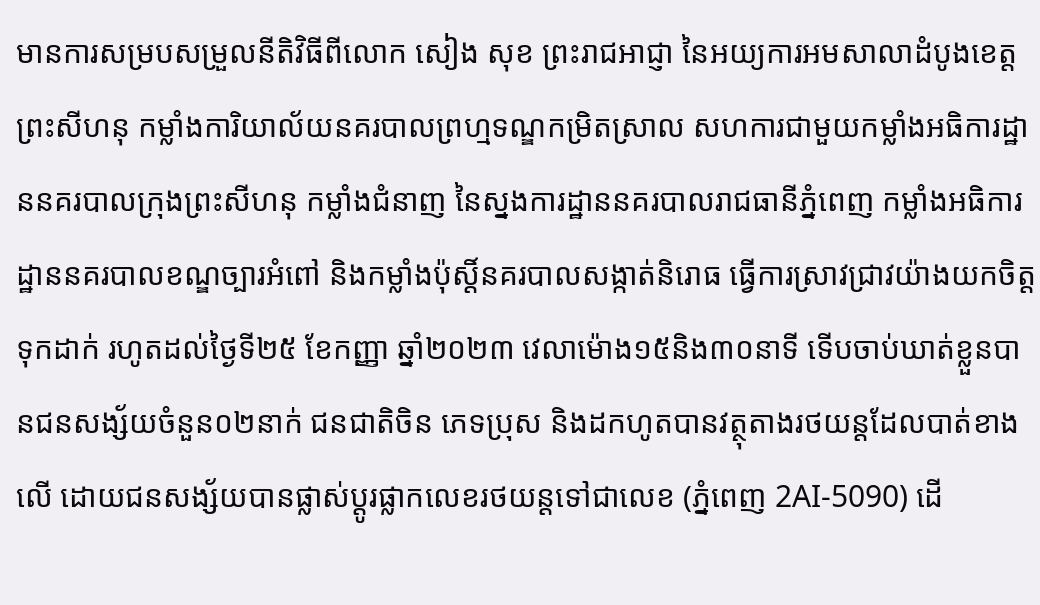មានការសម្របសម្រួលនីតិវិធីពីលោក សៀង សុខ ព្រះរាជអាជ្ញា នៃអយ្យការអមសាលាដំបូងខេត្តព្រះសីហនុ កម្លាំងការិយាល័យនគរបាលព្រហ្មទណ្ឌកម្រិតស្រាល សហការជាមួយកម្លាំងអធិការដ្ឋាននគរបាលក្រុងព្រះសីហនុ កម្លាំងជំនាញ នៃស្នងការដ្ឋាននគរបាលរាជធានីភ្នំពេញ កម្លាំងអធិការដ្ឋាននគរបាលខណ្ឌច្បារអំពៅ និងកម្លាំងប៉ុស្តិ៍នគរបាលសង្កាត់និរោធ ធ្វើការស្រាវជ្រាវយ៉ាងយកចិត្តទុកដាក់ រហូតដល់ថ្ងៃទី២៥ ខែកញ្ញា ឆ្នាំ២០២៣ វេលាម៉ោង១៥និង៣០នាទី ទើបចាប់ឃាត់ខ្លួនបានជនសង្ស័យចំនួន០២នាក់ ជនជាតិចិន ភេទប្រុស និងដកហូតបានវត្ថុតាងរថយន្តដែលបាត់ខាងលើ ដោយជនសង្ស័យបានផ្លាស់ប្តូរផ្លាកលេខរថយន្តទៅជាលេខ (ភ្នំពេញ 2AI-5090) ដើ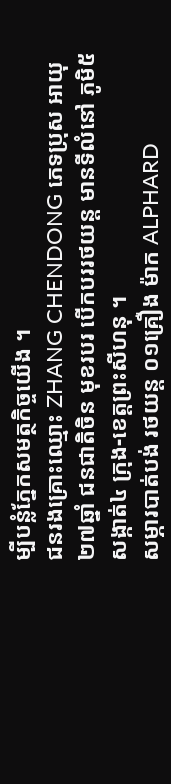ម្បីបន្លំភ្នែកសមត្ថកិច្ចយើង ។
ជនរងគ្រោះឈ្មោះ ZHANG CHENDONG ភេទប្រុស អាយុ ២៧ឆ្នាំ ជនជាតិចិន មុខរបរ បើកបររថយន្ត មានទីលំនៅ ភូមិ៥ សង្កាត់៤ ក្រុង-ខេត្តព្រះសីហនុ ។
សម្ភារបាត់បង់ រថយន្ត ០១គ្រឿង ម៉ាក ALPHARD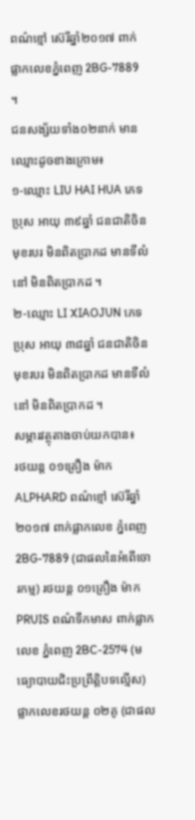ពណ៌ខ្មៅ ស៊េរីឆ្នាំ២០១៧ ពាក់ផ្លាកលេខភ្នំពេញ 2BG-7889 ។
ជនសង្ស័យទាំង០២នាក់ មានឈ្មោះដូចខាងក្រោម៖
១-ឈ្មោះ LIU HAI HUA ភេទប្រុស អាយុ ៣៩ឆ្នាំ ជនជាតិចិន មុខរបរ មិនពិតប្រាកដ មានទីលំនៅ មិនពិតប្រាកដ ។
២-ឈ្មោះ LI XIAOJUN ភេទប្រុស អាយុ ៣៨ឆ្នាំ ជនជាតិចិន មុខរបរ មិនពិតប្រាកដ មានទីលំនៅ មិនពិតប្រាកដ ។
សម្ភារវត្ថុតាងចាប់យកបាន៖
រថយន្ត ០១គ្រឿង ម៉ាក ALPHARD ពណ៌ខ្មៅ ស៊េរីឆ្នាំ២០១៧ ពាក់ផ្លាកលេខ ភ្នំពេញ 2BG-7889 (ជាផលនៃអំពើចោរកម្ម) រថយន្ត ០១គ្រឿង ម៉ាក PRUIS ពណ៌ទឹកមាស ពាក់ផ្លាកលេខ ភ្នំពេញ 2BC-2574 (មធ្យោបាយជិះប្រព្រឹត្តិបទល្មើស) ផ្លាកលេខរថយន្ត ០២គូ (ជាផល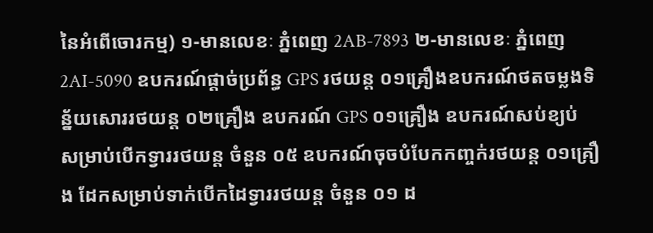នៃអំពើចោរកម្ម) ១-មានលេខៈ ភ្នំពេញ 2AB-7893 ២-មានលេខៈ ភ្នំពេញ 2AI-5090 ឧបករណ៍ផ្តាច់ប្រព័ន្ធ GPS រថយន្ត ០១គ្រឿងឧបករណ៍ថតចម្លងទិន្ន័យសោររថយន្ត ០២គ្រឿង ឧបករណ៍ GPS ០១គ្រឿង ឧបករណ៍សប់ខ្យប់ សម្រាប់បើកទ្វាររថយន្ត ចំនួន ០៥ ឧបករណ៍ចុចបំបែកកញ្ចក់រថយន្ត ០១គ្រឿង ដែកសម្រាប់ទាក់បើកដៃទ្វាររថយន្ត ចំនួន ០១ ដ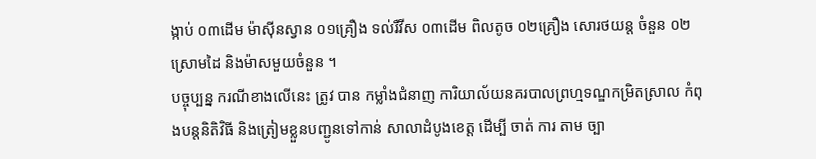ង្កាប់ ០៣ដើម ម៉ាស៊ីនស្វាន ០១គ្រឿង ទល់រឺវីស ០៣ដើម ពិលតូច ០២គ្រឿង សោរថយន្ត ចំនួន ០២ ស្រោមដៃ និងម៉ាសមួយចំនួន ។
បច្ចុប្បន្ន ករណីខាងលើនេះ ត្រូវ បាន កម្លាំងជំនាញ ការិយាល័យនគរបាលព្រហ្មទណ្ឌកម្រិតស្រាល កំពុងបន្តនិតិវិធី និងត្រៀមខ្លួនបញ្ជូនទៅកាន់ សាលាដំបូងខេត្ត ដើម្បី ចាត់ ការ តាម ច្បា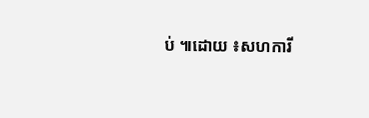ប់ ៕ដោយ ៖សហការី